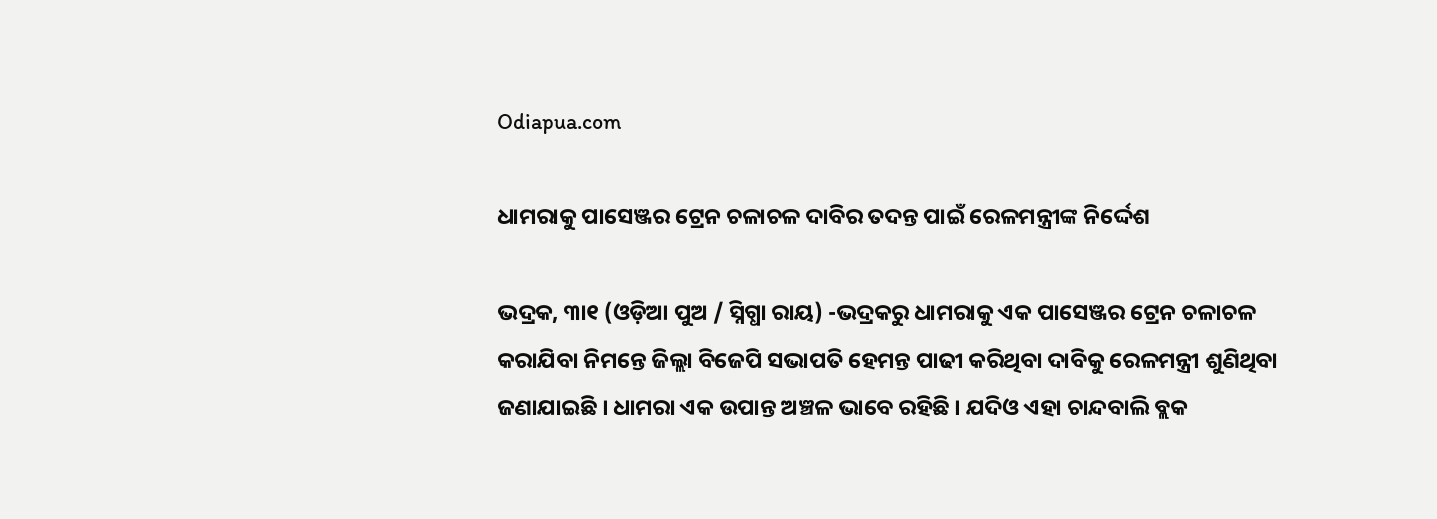Odiapua.com

ଧାମରାକୁ ପାସେଞ୍ଜର ଟ୍ରେନ ଚଳାଚଳ ଦାବିର ତଦନ୍ତ ପାଇଁ ରେଳମନ୍ତ୍ରୀଙ୍କ ନିର୍ଦ୍ଦେଶ

ଭଦ୍ରକ, ୩ା୧ (ଓଡ଼ିଆ ପୁଅ / ସ୍ନିଗ୍ଧା ରାୟ) -ଭଦ୍ରକରୁ ଧାମରାକୁ ଏକ ପାସେଞ୍ଜର ଟ୍ରେନ ଚଳାଚଳ କରାଯିବା ନିମନ୍ତେ ଜିଲ୍ଲା ବିଜେପି ସଭାପତି ହେମନ୍ତ ପାଢୀ କରିଥିବା ଦାବିକୁ ରେଳମନ୍ତ୍ରୀ ଶୁଣିଥିବା ଜଣାଯାଇଛି । ଧାମରା ଏକ ଉପାନ୍ତ ଅଞ୍ଚଳ ଭାବେ ରହିଛି । ଯଦିଓ ଏହା ଚାନ୍ଦବାଲି ବ୍ଲକ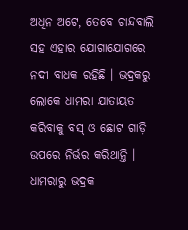ଅଧିନ ଅଟେ, ତେବେ ଚାନ୍ଦବାଲି ସହ ଏହାର ଯୋଗାଯୋଗରେ ନଦୀ ବାଧକ ରହିଛି । ଭଦ୍ରକରୁ ଲୋକେ ଧାମରା ଯାତାୟତ କରିବାକୁ ବସ୍ ଓ ଛୋଟ ଗାଡ଼ି ଉପରେ ନିର୍ଭର କରିଥାନ୍ତି । ଧାମରାରୁ ଭଦ୍ରକ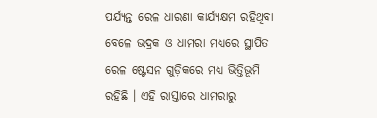ପର୍ଯ୍ୟନ୍ତ ରେଳ ଧାରଣା କାର୍ଯ୍ୟକ୍ଷମ ରହିଥିବା ବେଳେ ଭଦ୍ରକ ଓ ଧାମରା ମଧ୍ୟରେ ସ୍ଥାପିତ ରେଳ ଷ୍ଟେସନ ଗୁଡ଼ିକରେ ମଧ୍ୟ ଭିତ୍ତିଭୂମି ରହିଛି । ଏହି ରାସ୍ତାରେ ଧାମରାରୁ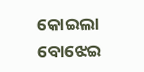କୋଇଲା ବୋଝେଇ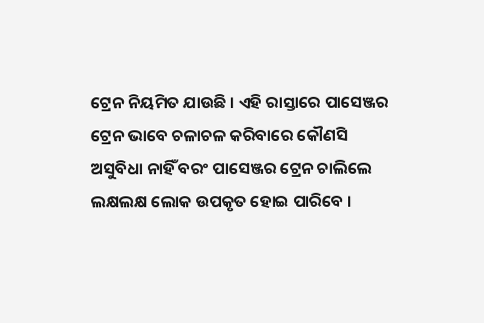ଟ୍ରେନ ନିୟମିତ ଯାଉଛି । ଏହି ରାସ୍ତାରେ ପାସେଞ୍ଜର ଟ୍ରେନ ଭାବେ ଚଳାଚଳ କରିବାରେ କୌଣସି ଅସୁବିଧା ନାହିଁ ବରଂ ପାସେଞ୍ଜର ଟ୍ରେନ ଚାଲିଲେ ଲକ୍ଷଲକ୍ଷ ଲୋକ ଉପକୃତ ହୋଇ ପାରିବେ ।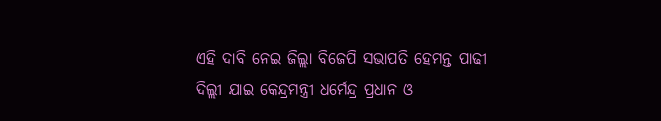ଏହି ଦାବି ନେଇ ଜିଲ୍ଲା ବିଜେପି ସଭାପତି ହେମନ୍ତ ପାଢୀ ଦିଲ୍ଲୀ ଯାଇ କେନ୍ଦ୍ରମନ୍ତ୍ରୀ ଧର୍ମେନ୍ଦ୍ର ପ୍ରଧାନ ଓ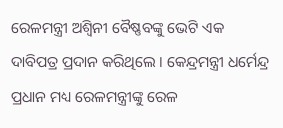ରେଳମନ୍ତ୍ରୀ ଅଶ୍ୱିନୀ ବୈଷ୍ଣବଙ୍କୁ ଭେଟି ଏକ ଦାବିପତ୍ର ପ୍ରଦାନ କରିଥିଲେ । କେନ୍ଦ୍ରମନ୍ତ୍ରୀ ଧର୍ମେନ୍ଦ୍ର ପ୍ରଧାନ ମଧ୍ୟ ରେଳମନ୍ତ୍ରୀଙ୍କୁ ରେଳ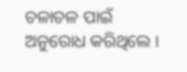ଚଳାଚଳ ପାଇଁ ଅନୁରୋଧ କରିଥିଲେ ।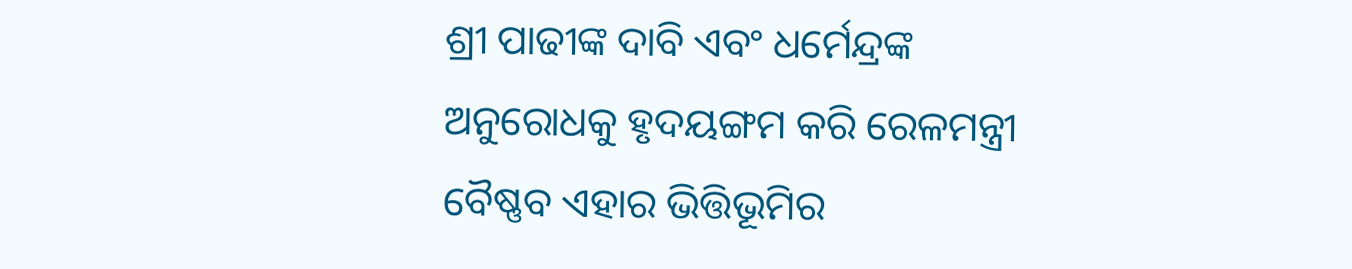ଶ୍ରୀ ପାଢୀଙ୍କ ଦାବି ଏବଂ ଧର୍ମେନ୍ଦ୍ରଙ୍କ ଅନୁରୋଧକୁ ହୃଦୟଙ୍ଗମ କରି ରେଳମନ୍ତ୍ରୀ ବୈଷ୍ଣବ ଏହାର ଭିତ୍ତିଭୂମିର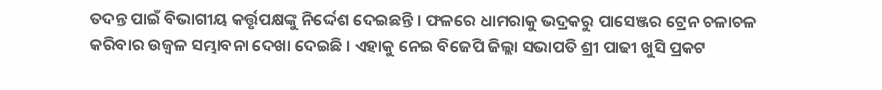ତଦନ୍ତ ପାଇଁ ବିଭାଗୀୟ କର୍ତ୍ତୃପକ୍ଷଙ୍କୁ ନିର୍ଦ୍ଦେଶ ଦେଇଛନ୍ତି । ଫଳରେ ଧାମରାକୁ ଭଦ୍ରକରୁ ପାସେଞ୍ଜର ଟ୍ରେନ ଚଳାଚଳ କରିବାର ଉଜ୍ୱଳ ସମ୍ଭାବନା ଦେଖା ଦେଇଛି । ଏହାକୁ ନେଇ ବିଜେପି ଜିଲ୍ଲା ସଭାପତି ଶ୍ରୀ ପାଢୀ ଖୁସି ପ୍ରକଟ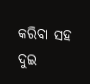କରିବା ସହ ଦୁଇ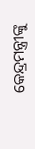କେନ୍ଦ୍ରମନ୍ତ୍ରୀଙ୍କୁ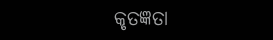କୃତଜ୍ଞତା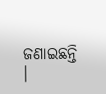ଜଣାଇଛନ୍ତି ।